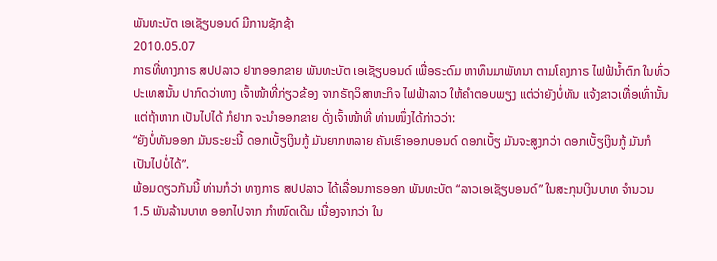ພັນທະບັຕ ເອເຊັຽບອນດ໌ ມີການຊັກຊ້າ
2010.05.07
ກາຣທີ່ທາງກາຣ ສປປລາວ ຢາກອອກຂາຍ ພັນທະບັຕ ເອເຊັຽບອນດ໌ ເພື່ອຣະດົມ ຫາທຶນມາພັທນາ ຕາມໂຄງກາຣ ໄຟຟ້ນ້ຳຕົກ ໃນທົ່ວປະເທສນັ້ນ ປາກົດວ່າທາງ ເຈົ້າໜ້າທີ່ກ່ຽວຂ້ອງ ຈາກຣັຖວິສາຫະກິຈ ໄຟຟ້າລາວ ໃຫ້ຄຳຕອບພຽງ ແຕ່ວ່າຍັງບໍ່ທັນ ແຈ້ງຂາວເທື່ອເທົ່ານັ້ນ ແຕ່ຖ້າຫາກ ເປັນໄປໄດ້ ກໍຢາກ ຈະນຳອອກຂາຍ ດັ່ງເຈົ້າໜ້າທີ່ ທ່ານໜຶ່ງໄດ້ກ່າວວ່າ:
“ຍັງບໍ່ທັນອອກ ມັນຣະຍະນີ້ ດອກເບັ້ຽເງິນກູ້ ມັນຍາກຫລາຍ ຄັນເຮົາອອກບອນດ໌ ດອກເບັ້ຽ ມັນຈະສູງກວ່າ ດອກເບັ້ຽເງິນກູ້ ມັນກໍ ເປັນໄປບໍ່ໄດ້”.
ພ້ອມດຽວກັນນີ້ ທ່ານກໍວ່າ ທາງກາຣ ສປປລາວ ໄດ້ເລື່ອນກາຣອອກ ພັນທະບັຕ “ລາວເອເຊັຽບອນດ໌” ໃນສະກຸນເງິນບາທ ຈຳນວນ 1.5 ພັນລ້ານບາທ ອອກໄປຈາກ ກຳໜົດເດີມ ເນື່ອງຈາກວ່າ ໃນ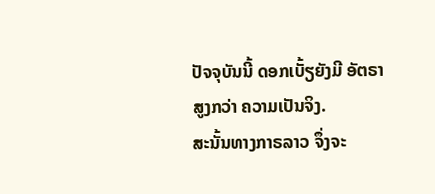ປັຈຈຸບັນນີ້ ດອກເບັ້ຽຍັງມີ ອັຕຣາສູງກວ່າ ຄວາມເປັນຈິງ.
ສະນັ້ນທາງກາຣລາວ ຈຶ່ງຈະ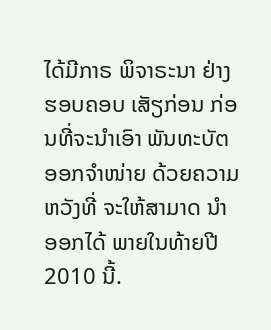ໄດ້ມີກາຣ ພິຈາຣະນາ ຢ່າງຮອບຄອບ ເສັຽກ່ອນ ກ່ອນທີ່ຈະນຳເອົາ ພັນທະບັຕ ອອກຈຳໜ່າຍ ດ້ວຍຄວາມຫວັງທີ່ ຈະໃຫ້ສາມາດ ນຳອອກໄດ້ ພາຍໃນທ້າຍປີ 2010 ນີ້.